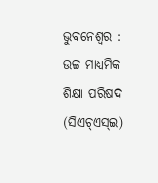ଭୁବନେଶ୍ୱର : ଉଚ୍ଚ ମାଧ୍ୟମିକ ଶିକ୍ଷା ପରିଷଦ (ସିଏଚ୍ଏସ୍ଇ)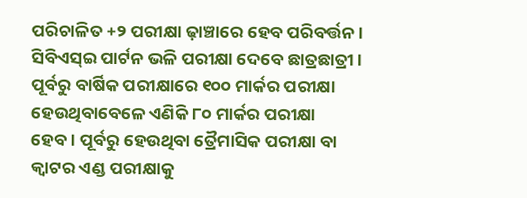ପରିଚାଳିତ +୨ ପରୀକ୍ଷା ଢ଼ାଞ୍ଚାରେ ହେବ ପରିବର୍ତ୍ତନ। ସିବିଏସ୍ଇ ପାର୍ଟନ ଭଳି ପରୀକ୍ଷା ଦେବେ ଛାତ୍ରଛାତ୍ରୀ। ପୂର୍ବରୁ ବାର୍ଷିକ ପରୀକ୍ଷାରେ ୧୦୦ ମାର୍କର ପରୀକ୍ଷା ହେଉଥିବାବେଳେ ଏଣିକି ୮୦ ମାର୍କର ପରୀକ୍ଷା ହେବ। ପୂର୍ବରୁ ହେଉଥିବା ତ୍ରୈମାସିକ ପରୀକ୍ଷା ବା କ୍ୱାଟର ଏଣ୍ଡ ପରୀକ୍ଷାକୁ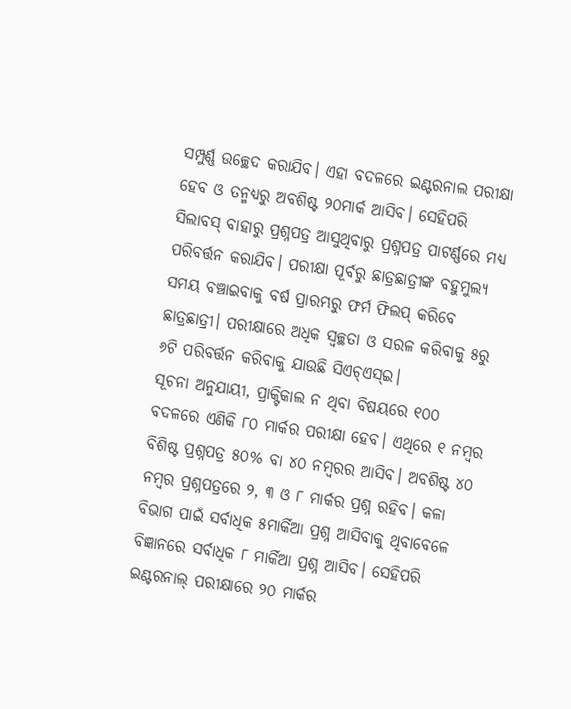ସମ୍ପୁର୍ଣ୍ଣ ଉଚ୍ଛେଦ କରାଯିବ। ଏହା ବଦଳରେ ଇଣ୍ଟରନାଲ ପରୀକ୍ଷା ହେବ ଓ ତନ୍ମଧ୍ୟରୁ ଅବଶିଷ୍ଟ ୨୦ମାର୍କ ଆସିବ। ସେହିପରି ସିଲାବସ୍ ବାହାରୁ ପ୍ରଶ୍ନପତ୍ର ଆସୁଥିବାରୁ ପ୍ରଶ୍ନପତ୍ର ପାଟର୍ଣ୍ଣରେ ମଧ୍ୟ ପରିବର୍ତ୍ତନ କରାଯିବ। ପରୀକ୍ଷା ପୂର୍ବରୁ ଛାତ୍ରଛାତ୍ରୀଙ୍କ ବହୁମୁଲ୍ୟ ସମୟ ବଞ୍ଚାଇବାକୁ ବର୍ଷ ପ୍ରାରମ୍ଭରୁ ଫର୍ମ ଫିଲପ୍ କରିବେ ଛାତ୍ରଛାତ୍ରୀ। ପରୀକ୍ଷାରେ ଅଧିକ ସ୍ୱଚ୍ଛତା ଓ ସରଳ କରିବାକୁ ୫ରୁ ୬ଟି ପରିବର୍ତ୍ତନ କରିବାକୁ ଯାଉଛି ସିଏଚ୍ଏସ୍ଇ।
ସୂଚନା ଅନୁଯାୟୀ, ପ୍ରାକ୍ଟିକାଲ ନ ଥିବା ବିଷୟରେ ୧୦୦ ବଦଳରେ ଏଣିକି ୮୦ ମାର୍କର ପରୀକ୍ଷା ହେବ। ଏଥିରେ ୧ ନମ୍ବର ବିଶିଷ୍ଟ ପ୍ରଶ୍ନପତ୍ର ୫୦% ବା ୪୦ ନମ୍ବରର ଆସିବ। ଅବଶିଷ୍ଟ ୪୦ ନମ୍ବର ପ୍ରଶ୍ନପତ୍ରରେ ୨, ୩ ଓ ୮ ମାର୍କର ପ୍ରଶ୍ନ ରହିବ। କଳା ବିଭାଗ ପାଇଁ ସର୍ବାଧିକ ୫ମାର୍କିଆ ପ୍ରଶ୍ନ ଆସିବାକୁ ଥିବାବେଳେ ବିଜ୍ଞାନରେ ସର୍ବାଧିକ ୮ ମାର୍କିଆ ପ୍ରଶ୍ନ ଆସିବ। ସେହିପରି ଇଣ୍ଟରନାଲ୍ ପରୀକ୍ଷାରେ ୨୦ ମାର୍କର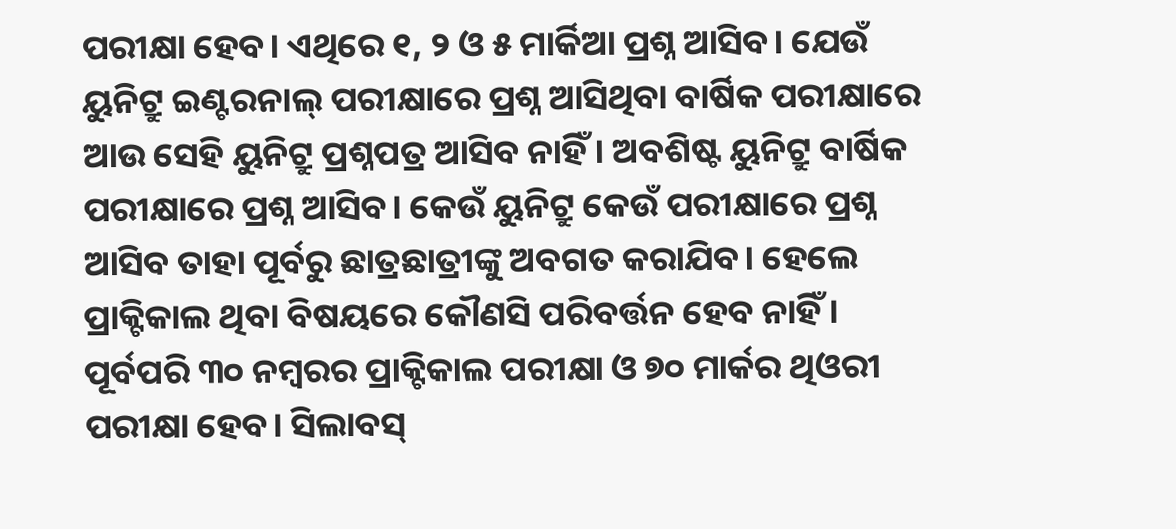ପରୀକ୍ଷା ହେବ। ଏଥିରେ ୧, ୨ ଓ ୫ ମାର୍କିଆ ପ୍ରଶ୍ନ ଆସିବ। ଯେଉଁ ୟୁନିଟ୍ରୁ ଇଣ୍ଟରନାଲ୍ ପରୀକ୍ଷାରେ ପ୍ରଶ୍ନ ଆସିଥିବା ବାର୍ଷିକ ପରୀକ୍ଷାରେ ଆଉ ସେହି ୟୁନିଟ୍ରୁ ପ୍ରଶ୍ନପତ୍ର ଆସିବ ନାହିଁ। ଅବଶିଷ୍ଟ ୟୁନିଟ୍ରୁ ବାର୍ଷିକ ପରୀକ୍ଷାରେ ପ୍ରଶ୍ନ ଆସିବ। କେଉଁ ୟୁନିଟ୍ରୁ କେଉଁ ପରୀକ୍ଷାରେ ପ୍ରଶ୍ନ ଆସିବ ତାହା ପୂର୍ବରୁ ଛାତ୍ରଛାତ୍ରୀଙ୍କୁ ଅବଗତ କରାଯିବ। ହେଲେ ପ୍ରାକ୍ଟିକାଲ ଥିବା ବିଷୟରେ କୌଣସି ପରିବର୍ତ୍ତନ ହେବ ନାହିଁ। ପୂର୍ବପରି ୩୦ ନମ୍ବରର ପ୍ରାକ୍ଟିକାଲ ପରୀକ୍ଷା ଓ ୭୦ ମାର୍କର ଥିଓରୀ ପରୀକ୍ଷା ହେବ। ସିଲାବସ୍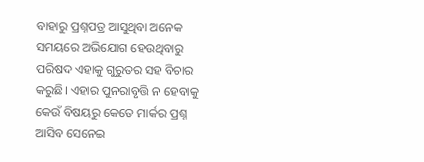ବାହାରୁ ପ୍ରଶ୍ନପତ୍ର ଆସୁଥିବା ଅନେକ ସମୟରେ ଅଭିଯୋଗ ହେଉଥିବାରୁ ପରିଷଦ ଏହାକୁ ଗୁରୁତର ସହ ବିଚାର କରୁଛି। ଏହାର ପୁନରାବୃତ୍ତି ନ ହେବାକୁ କେଉଁ ବିଷୟରୁ କେତେ ମାର୍କର ପ୍ରଶ୍ନ ଆସିବ ସେନେଇ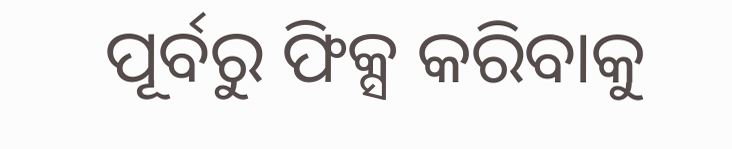ପୂର୍ବରୁ ଫିକ୍ସ କରିବାକୁ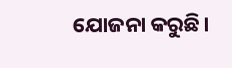ଯୋଜନା କରୁଛି।